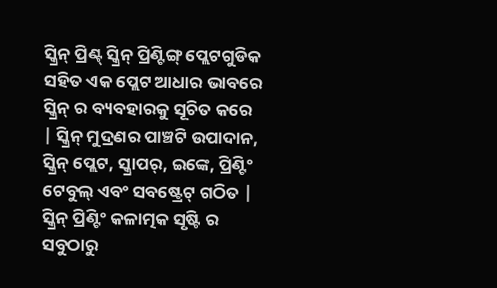ସ୍କ୍ରିନ୍ ପ୍ରିଣ୍ଟ୍ ସ୍କ୍ରିନ୍ ପ୍ରିଣ୍ଟିଙ୍ଗ୍ ପ୍ଲେଟଗୁଡିକ ସହିତ ଏକ ପ୍ଲେଟ ଆଧାର ଭାବରେ ସ୍କ୍ରିନ୍ ର ବ୍ୟବହାରକୁ ସୂଚିତ କରେ | ସ୍କ୍ରିନ୍ ମୁଦ୍ରଣର ପାଞ୍ଚଟି ଉପାଦାନ, ସ୍କ୍ରିନ୍ ପ୍ଲେଟ, ସ୍କ୍ରାପର୍, ଇଙ୍କେ, ପ୍ରିଣ୍ଟିଂ ଟେବୁଲ୍ ଏବଂ ସବଷ୍ଟ୍ରେଟ୍ ଗଠିତ | ସ୍କ୍ରିନ୍ ପ୍ରିଣ୍ଟିଂ କଳାତ୍ମକ ସୃଷ୍ଟି ର ସବୁଠାରୁ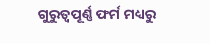ଗୁରୁତ୍ୱପୂର୍ଣ୍ଣ ଫର୍ମ ମଧ୍ୟରୁ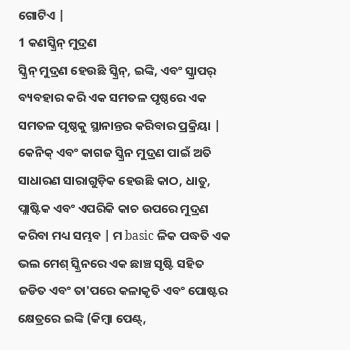ଗୋଟିଏ |
1 କଣସ୍କ୍ରିନ୍ ମୁଦ୍ରଣ
ସ୍କ୍ରିନ୍ ମୁଦ୍ରଣ ହେଉଛି ସ୍କ୍ରିନ୍, ଇଙ୍କି, ଏବଂ ସ୍କ୍ରାପର୍ ବ୍ୟବହାର କରି ଏକ ସମତଳ ପୃଷ୍ଠରେ ଏକ ସମତଳ ପୃଷ୍ଠକୁ ସ୍ଥାନାନ୍ତର କରିବାର ପ୍ରକ୍ରିୟା | କେନିକ୍ ଏବଂ କାଗଜ ସ୍କ୍ରିନ ମୁଦ୍ରଣ ପାଇଁ ଅତି ସାଧାରଣ ସାରାଗୁଡ଼ିକ ହେଉଛି କାଠ, ଧାତୁ, ପ୍ଲାଷ୍ଟିକ ଏବଂ ଏପରିକି କାଚ ଉପରେ ମୁଦ୍ରଣ କରିବା ମଧ୍ୟ ସମ୍ଭବ | ମ basic ଳିକ ପଦ୍ଧତି ଏକ ଭଲ ମେଶ୍ ସ୍କ୍ରିନରେ ଏକ ଛାଞ୍ଚ ସୃଷ୍ଟି ସହିତ ଜଡିତ ଏବଂ ତା'ପରେ କଳାକୃତି ଏବଂ ପୋଷ୍ଟର କ୍ଷେତ୍ରରେ ଇଙ୍କି (କିମ୍ବା ପେଣ୍ଟ୍,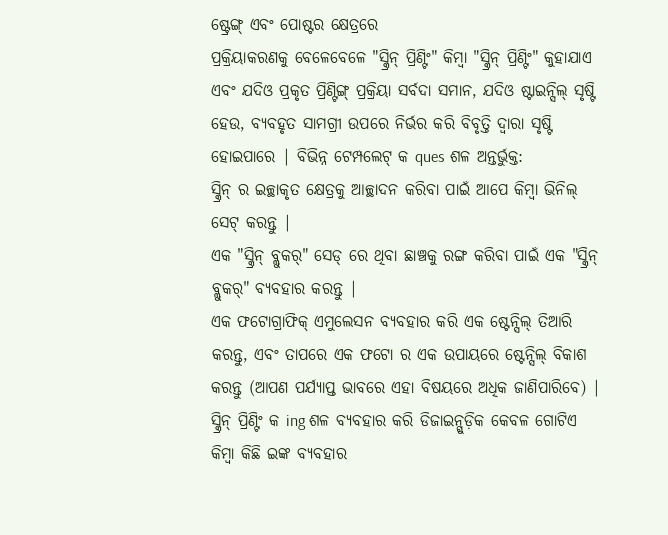ଷ୍ଟ୍ରେଙ୍ଗ୍ ଏବଂ ପୋଷ୍ଟର କ୍ଷେତ୍ରରେ
ପ୍ରକ୍ରିୟାକରଣକୁ ବେଳେବେଳେ "ସ୍କ୍ରିନ୍ ପ୍ରିଣ୍ଟିଂ" କିମ୍ବା "ସ୍କ୍ରିନ୍ ପ୍ରିଣ୍ଟିଂ" କୁହାଯାଏ ଏବଂ ଯଦିଓ ପ୍ରକୃତ ପ୍ରିଣ୍ଟିଙ୍ଗ୍ ପ୍ରକ୍ରିୟା ସର୍ବଦା ସମାନ, ଯଦିଓ ଷ୍ଟାଇନ୍ସିଲ୍ ସୃଷ୍ଟି ହେଉ, ବ୍ୟବହୃତ ସାମଗ୍ରୀ ଉପରେ ନିର୍ଭର କରି ବିବୃତ୍ତି ଦ୍ୱାରା ସୃଷ୍ଟି ହୋଇପାରେ | ବିଭିନ୍ନ ଟେମ୍ପଲେଟ୍ କ ques ଶଳ ଅନ୍ତର୍ଭୁକ୍ତ:
ସ୍କ୍ରିନ୍ ର ଇଚ୍ଛାକୃତ କ୍ଷେତ୍ରକୁ ଆଚ୍ଛାଦନ କରିବା ପାଇଁ ଆପେ କିମ୍ବା ଭିନିଲ୍ ସେଟ୍ କରନ୍ତୁ |
ଏକ "ସ୍କ୍ରିନ୍ ବ୍ଲୁକର୍" ସେଡ୍ ରେ ଥିବା ଛାଞ୍ଚକୁ ରଙ୍ଗ କରିବା ପାଇଁ ଏକ "ସ୍କ୍ରିନ୍ ବ୍ଲୁକର୍" ବ୍ୟବହାର କରନ୍ତୁ |
ଏକ ଫଟୋଗ୍ରାଫିକ୍ ଏମୁଲେସନ ବ୍ୟବହାର କରି ଏକ ଷ୍ଟେନ୍ସିଲ୍ ତିଆରି କରନ୍ତୁ, ଏବଂ ତାପରେ ଏକ ଫଟୋ ର ଏକ ଉପାୟରେ ଷ୍ଟେନ୍ସିଲ୍ ବିକାଶ କରନ୍ତୁ (ଆପଣ ପର୍ଯ୍ୟାପ୍ତ ଭାବରେ ଏହା ବିଷୟରେ ଅଧିକ ଜାଣିପାରିବେ) |
ସ୍କ୍ରିନ୍ ପ୍ରିଣ୍ଟିଂ କ ing ଶଳ ବ୍ୟବହାର କରି ଡିଜାଇନ୍ଗୁଡ଼ିକ କେବଳ ଗୋଟିଏ କିମ୍ବା କିଛି ଇଙ୍କ ବ୍ୟବହାର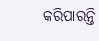କରିପାରନ୍ତି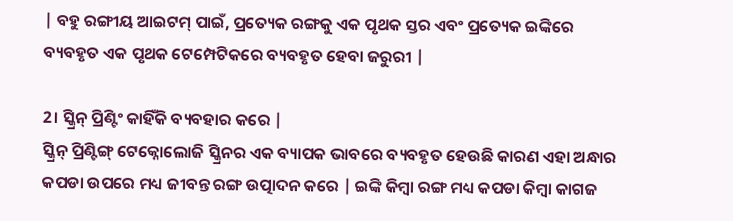| ବହୁ ରଙ୍ଗୀୟ ଆଇଟମ୍ ପାଇଁ, ପ୍ରତ୍ୟେକ ରଙ୍ଗକୁ ଏକ ପୃଥକ ସ୍ତର ଏବଂ ପ୍ରତ୍ୟେକ ଇଙ୍କିରେ ବ୍ୟବହୃତ ଏକ ପୃଥକ ଟେମ୍ପେଟିକରେ ବ୍ୟବହୃତ ହେବା ଜରୁରୀ |

2। ସ୍କ୍ରିନ୍ ପ୍ରିଣ୍ଟିଂ କାହିଁକି ବ୍ୟବହାର କରେ |
ସ୍କ୍ରିନ୍ ପ୍ରିଣ୍ଟିଙ୍ଗ୍ ଟେକ୍ନୋଲୋଜି ସ୍କ୍ରିନର ଏକ ବ୍ୟାପକ ଭାବରେ ବ୍ୟବହୃତ ହେଉଛି କାରଣ ଏହା ଅନ୍ଧାର କପଡା ଉପରେ ମଧ୍ୟ ଜୀବନ୍ତ ରଙ୍ଗ ଉତ୍ପାଦନ କରେ | ଇଙ୍କି କିମ୍ବା ରଙ୍ଗ ମଧ୍ୟ କପଡା କିମ୍ବା କାଗଜ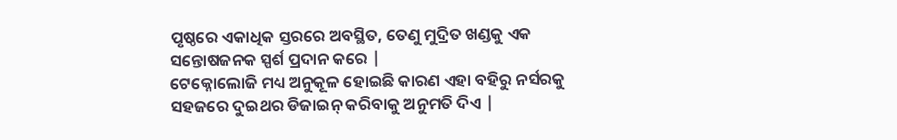ପୃଷ୍ଠରେ ଏକାଧିକ ସ୍ତରରେ ଅବସ୍ଥିତ, ତେଣୁ ମୁଦ୍ରିତ ଖଣ୍ଡକୁ ଏକ ସନ୍ତୋଷଜନକ ସ୍ପର୍ଶ ପ୍ରଦାନ କରେ |
ଟେକ୍ନୋଲୋଜି ମଧ୍ୟ ଅନୁକୂଳ ହୋଇଛି କାରଣ ଏହା ବହିରୁ ନର୍ସରକୁ ସହଜରେ ଦୁଇଥର ଡିଜାଇନ୍ କରିବାକୁ ଅନୁମତି ଦିଏ |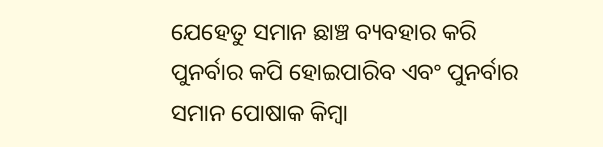ଯେହେତୁ ସମାନ ଛାଞ୍ଚ ବ୍ୟବହାର କରି ପୁନର୍ବାର କପି ହୋଇପାରିବ ଏବଂ ପୁନର୍ବାର ସମାନ ପୋଷାକ କିମ୍ବା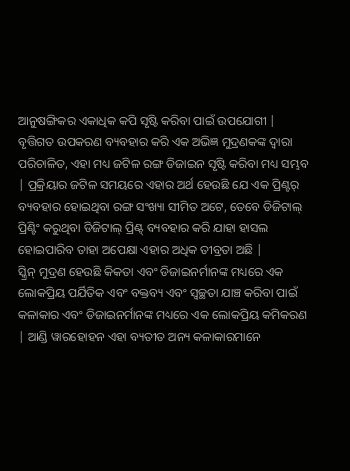ଆନୁଷଙ୍ଗିକର ଏକାଧିକ କପି ସୃଷ୍ଟି କରିବା ପାଇଁ ଉପଯୋଗୀ | ବୃତ୍ତିଗତ ଉପକରଣ ବ୍ୟବହାର କରି ଏକ ଅଭିଜ୍ଞ ମୁଦ୍ରଣକଙ୍କ ଦ୍ୱାରା ପରିଚାଳିତ, ଏହା ମଧ୍ୟ ଜଟିଳ ରଙ୍ଗ ଡିଜାଇନ ସୃଷ୍ଟି କରିବା ମଧ୍ୟ ସମ୍ଭବ | ପ୍ରକ୍ରିୟାର ଜଟିଳ ସମୟରେ ଏହାର ଅର୍ଥ ହେଉଛି ଯେ ଏକ ପ୍ରିଣ୍ଟର୍ ବ୍ୟବହାର ହୋଇଥିବା ରଙ୍ଗ ସଂଖ୍ୟା ସୀମିତ ଅଟେ, ତେବେ ଡିଜିଟାଲ୍ ପ୍ରିଣ୍ଟିଂ କରୁଥିବା ଡିଜିଟାଲ୍ ପ୍ରିଣ୍ଟ୍ ବ୍ୟବହାର କରି ଯାହା ହାସଲ ହୋଇପାରିବ ତାହା ଅପେକ୍ଷା ଏହାର ଅଧିକ ତୀବ୍ରତା ଅଛି |
ସ୍କ୍ରିନ୍ ମୁଦ୍ରଣ ହେଉଛି କିକତା ଏବଂ ଡିଜାଇନର୍ମାନଙ୍କ ମଧ୍ୟରେ ଏକ ଲୋକପ୍ରିୟ ପର୍ଯିତିକ ଏବଂ ବକ୍ତବ୍ୟ ଏବଂ ସ୍ୱଚ୍ଛତା ଯାଞ୍ଚ କରିବା ପାଇଁ କଳାକାର ଏବଂ ଡିଜାଇନର୍ମାନଙ୍କ ମଧ୍ୟରେ ଏକ ଲୋକପ୍ରିୟ କମିକରଣ | ଆଣ୍ଡି ୱାରହୋହନ ଏହା ବ୍ୟତୀତ ଅନ୍ୟ କଳାକାରମାନେ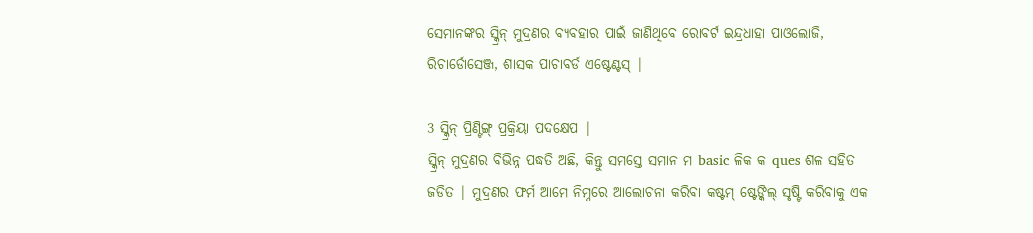ସେମାନଙ୍କର ସ୍କ୍ରିନ୍ ମୁଦ୍ରଣର ବ୍ୟବହାର ପାଇଁ ଜାଣିଥିବେ ରୋବର୍ଟ ଇନ୍ଦ୍ରଧାହା ପାଓଲୋଜି, ରିଚାର୍ଡୋସେଞ୍ଜ, ଶାସକ ପାଚାବର୍ଡ ଏଷ୍ଟେଣ୍ଟସ୍ |

3 ସ୍କ୍ରିନ୍ ପ୍ରିଣ୍ଟିଙ୍ଗ୍ ପ୍ରକ୍ରିୟା ପଦକ୍ଷେପ |
ସ୍କ୍ରିନ୍ ମୁଦ୍ରଣର ବିଭିନ୍ନ ପଦ୍ଧତି ଅଛି, କିନ୍ତୁ ସମସ୍ତେ ସମାନ ମ basic ଳିକ କ ques ଶଳ ସହିତ ଜଡିତ | ମୁଦ୍ରଣର ଫର୍ମ ଆମେ ନିମ୍ନରେ ଆଲୋଚନା କରିବା କଷ୍ଟମ୍ ଷ୍ଟେଙ୍କିଲ୍ ସୃଷ୍ଟି କରିବାକୁ ଏକ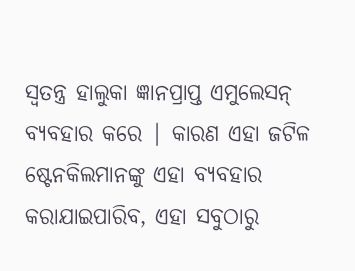ସ୍ୱତନ୍ତ୍ର ହାଲୁକା ଜ୍ଞାନପ୍ରାପ୍ତ ଏମୁଲେସନ୍ ବ୍ୟବହାର କରେ | କାରଣ ଏହା ଜଟିଳ ଷ୍ଟେନକିଲମାନଙ୍କୁ ଏହା ବ୍ୟବହାର କରାଯାଇପାରିବ, ଏହା ସବୁଠାରୁ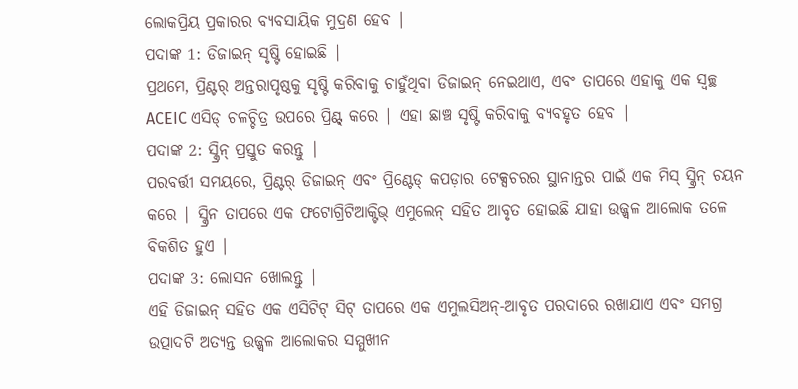ଲୋକପ୍ରିୟ ପ୍ରକାରର ବ୍ୟବସାୟିକ ମୁଦ୍ରଣ ହେବ |
ପଦାଙ୍କ 1: ଡିଜାଇନ୍ ସୃଷ୍ଟି ହୋଇଛି |
ପ୍ରଥମେ, ପ୍ରିଣ୍ଟର୍ ଅନ୍ତରାପୃଷ୍ଠକୁ ସୃଷ୍ଟି କରିବାକୁ ଚାହୁଁଥିବା ଡିଜାଇନ୍ ନେଇଥାଏ, ଏବଂ ତାପରେ ଏହାକୁ ଏକ ସ୍ୱଚ୍ଛ ACEIC ଏସିଡ୍ ଚଳଚ୍ଚିତ୍ର ଉପରେ ପ୍ରିଣ୍ଟ୍ କରେ | ଏହା ଛାଞ୍ଚ ସୃଷ୍ଟି କରିବାକୁ ବ୍ୟବହୃତ ହେବ |
ପଦାଙ୍କ 2: ସ୍କ୍ରିନ୍ ପ୍ରସ୍ତୁତ କରନ୍ତୁ |
ପରବର୍ତ୍ତୀ ସମୟରେ, ପ୍ରିଣ୍ଟର୍ ଡିଜାଇନ୍ ଏବଂ ପ୍ରିଣ୍ଟେଡ୍ କପଡ଼ାର ଟେକ୍ସଚରର ସ୍ଥାନାନ୍ତର ପାଇଁ ଏକ ମିସ୍ ସ୍କ୍ରିନ୍ ଚୟନ କରେ | ସ୍କ୍ରିନ ତାପରେ ଏକ ଫଟୋଗ୍ରିଟିଆକ୍ଟିଭ୍ ଏମୁଲେନ୍ ସହିତ ଆବୃତ ହୋଇଛି ଯାହା ଉଜ୍ଜ୍ୱଳ ଆଲୋକ ତଳେ ବିକଶିତ ହୁଏ |
ପଦାଙ୍କ 3: ଲୋସନ ଖୋଲନ୍ତୁ |
ଏହି ଡିଜାଇନ୍ ସହିତ ଏକ ଏସିଟିଟ୍ ସିଟ୍ ତାପରେ ଏକ ଏମୁଲସିଅନ୍-ଆବୃତ ପରଦାରେ ରଖାଯାଏ ଏବଂ ସମଗ୍ର ଉତ୍ପାଦଟି ଅତ୍ୟନ୍ତ ଉଜ୍ଜ୍ୱଳ ଆଲୋକର ସମ୍ମୁଖୀନ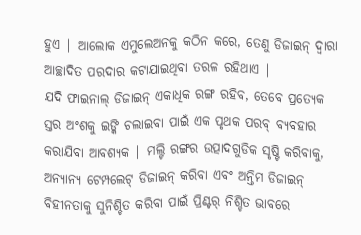ହୁଏ | ଆଲୋକ ଏମୁଲେଅନକୁ କଠିନ କରେ, ତେଣୁ ଡିଜାଇନ୍ ଦ୍ୱାରା ଆଚ୍ଛାଦିତ ପରଦାର କଟାଯାଇଥିବା ତରଳ ରହିଥାଏ |
ଯଦି ଫାଇନାଲ୍ ଡିଜାଇନ୍ ଏକାଧିକ ରଙ୍ଗ ରହିବ, ତେବେ ପ୍ରତ୍ୟେକ ସ୍ତର ଅଂଶକୁ ଇଙ୍କି ଚଲାଇବା ପାଇଁ ଏକ ପୃଥକ ପରବ୍ ବ୍ୟବହାର କରାଯିବା ଆବଶ୍ୟକ | ମଲ୍ଟି ରଙ୍ଗର ଉତ୍ପାଦଗୁଡିକ ସୃଷ୍ଟି କରିବାକୁ, ଅନ୍ୟାନ୍ୟ ଟେମ୍ପଲେଟ୍ ଡିଜାଇନ୍ କରିବା ଏବଂ ଅନ୍ତିମ ଡିଜାଇନ୍ ବିହୀନତାକୁ ସୁନିଶ୍ଚିତ କରିବା ପାଇଁ ପ୍ରିଣ୍ଟର୍ ନିଶ୍ଚିତ ଭାବରେ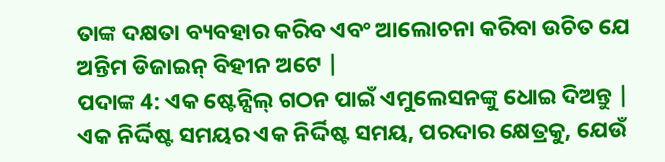ତାଙ୍କ ଦକ୍ଷତା ବ୍ୟବହାର କରିବ ଏବଂ ଆଲୋଚନା କରିବା ଉଚିତ ଯେ ଅନ୍ତିମ ଡିଜାଇନ୍ ବିହୀନ ଅଟେ |
ପଦାଙ୍କ 4: ଏକ ଷ୍ଟେନ୍ସିଲ୍ ଗଠନ ପାଇଁ ଏମୁଲେସନଙ୍କୁ ଧୋଇ ଦିଅନ୍ତୁ |
ଏକ ନିର୍ଦ୍ଦିଷ୍ଟ ସମୟର ଏକ ନିର୍ଦ୍ଦିଷ୍ଟ ସମୟ, ପରଦାର କ୍ଷେତ୍ରକୁ, ଯେଉଁ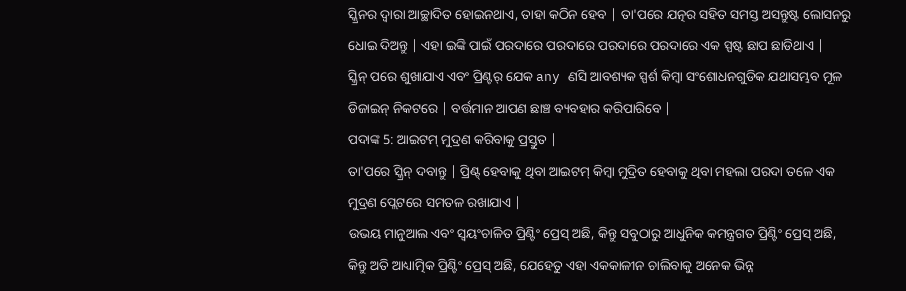ସ୍କ୍ରିନର ଦ୍ୱାରା ଆଚ୍ଛାଦିତ ହୋଇନଥାଏ, ତାହା କଠିନ ହେବ | ତା'ପରେ ଯତ୍ନର ସହିତ ସମସ୍ତ ଅସନ୍ତୁଷ୍ଟ ଲୋସନରୁ ଧୋଇ ଦିଅନ୍ତୁ | ଏହା ଇଙ୍କି ପାଇଁ ପରଦାରେ ପରଦାରେ ପରଦାରେ ପରଦାରେ ଏକ ସ୍ପଷ୍ଟ ଛାପ ଛାଡିଥାଏ |
ସ୍କ୍ରିନ୍ ପରେ ଶୁଖାଯାଏ ଏବଂ ପ୍ରିଣ୍ଟର୍ ଯେକ any ଣସି ଆବଶ୍ୟକ ସ୍ପର୍ଶ କିମ୍ବା ସଂଶୋଧନଗୁଡିକ ଯଥାସମ୍ଭବ ମୂଳ ଡିଜାଇନ୍ ନିକଟରେ | ବର୍ତ୍ତମାନ ଆପଣ ଛାଞ୍ଚ ବ୍ୟବହାର କରିପାରିବେ |
ପଦାଙ୍କ 5: ଆଇଟମ୍ ମୁଦ୍ରଣ କରିବାକୁ ପ୍ରସ୍ତୁତ |
ତା'ପରେ ସ୍କ୍ରିନ୍ ଦବାନ୍ତୁ | ପ୍ରିଣ୍ଟ୍ ହେବାକୁ ଥିବା ଆଇଟମ୍ କିମ୍ବା ମୁଦ୍ରିତ ହେବାକୁ ଥିବା ମହଲା ପରଦା ତଳେ ଏକ ମୁଦ୍ରଣ ପ୍ଲେଟରେ ସମତଳ ରଖାଯାଏ |
ଉଭୟ ମାନୁଆଲ ଏବଂ ସ୍ୱୟଂଚାଳିତ ପ୍ରିଣ୍ଟିଂ ପ୍ରେସ୍ ଅଛି, କିନ୍ତୁ ସବୁଠାରୁ ଆଧୁନିକ କମନ୍ତ୍ରଗତ ପ୍ରିଣ୍ଟିଂ ପ୍ରେସ୍ ଅଛି, କିନ୍ତୁ ଅତି ଆଧ୍ୟାତ୍ମିକ ପ୍ରିଣ୍ଟିଂ ପ୍ରେସ୍ ଅଛି, ଯେହେତୁ ଏହା ଏକକାଳୀନ ଚାଲିବାକୁ ଅନେକ ଭିନ୍ନ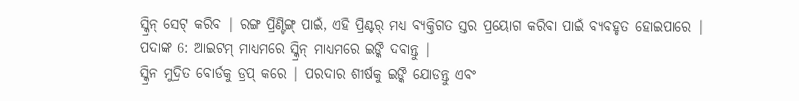ସ୍କ୍ରିନ୍ ସେଟ୍ କରିବ | ରଙ୍ଗ ପ୍ରିଣ୍ଟିଙ୍ଗ୍ ପାଇଁ, ଏହି ପ୍ରିଣ୍ଟର୍ ମଧ୍ୟ ବ୍ୟକ୍ତିଗତ ସ୍ତର ପ୍ରୟୋଗ କରିବା ପାଇଁ ବ୍ୟବହୃତ ହୋଇପାରେ |
ପଦାଙ୍କ 6: ଆଇଟମ୍ ମାଧ୍ୟମରେ ସ୍କ୍ରିନ୍ ମାଧ୍ୟମରେ ଇଙ୍କି ଦବାନ୍ତୁ |
ସ୍କ୍ରିନ ମୁଦ୍ରିତ ବୋର୍ଡକୁ ଡ୍ରପ୍ କରେ | ପରଦାର ଶୀର୍ଷକୁ ଇଙ୍କି ଯୋଡନ୍ତୁ ଏବଂ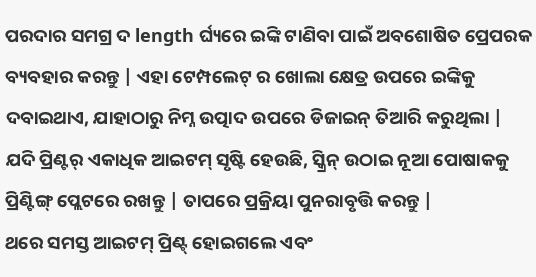ପରଦାର ସମଗ୍ର ଦ length ର୍ଘ୍ୟରେ ଇଙ୍କି ଟାଣିବା ପାଇଁ ଅବଶୋଷିତ ପ୍ରେପରକ ବ୍ୟବହାର କରନ୍ତୁ | ଏହା ଟେମ୍ପଲେଟ୍ ର ଖୋଲା କ୍ଷେତ୍ର ଉପରେ ଇଙ୍କିକୁ ଦବାଇଥାଏ, ଯାହାଠାରୁ ନିମ୍ନ ଉତ୍ପାଦ ଉପରେ ଡିଜାଇନ୍ ତିଆରି କରୁଥିଲା |
ଯଦି ପ୍ରିଣ୍ଟର୍ ଏକାଧିକ ଆଇଟମ୍ ସୃଷ୍ଟି ହେଉଛି, ସ୍କ୍ରିନ୍ ଉଠାଇ ନୂଆ ପୋଷାକକୁ ପ୍ରିଣ୍ଟିଙ୍ଗ୍ ପ୍ଲେଟରେ ରଖନ୍ତୁ | ତାପରେ ପ୍ରକ୍ରିୟା ପୁନରାବୃତ୍ତି କରନ୍ତୁ |
ଥରେ ସମସ୍ତ ଆଇଟମ୍ ପ୍ରିଣ୍ଟ୍ ହୋଇଗଲେ ଏବଂ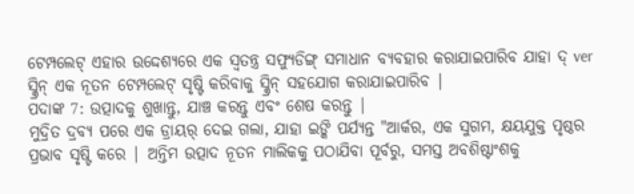ଟେମ୍ପଲେଟ୍ ଏହାର ଉଦ୍ଦେଶ୍ୟରେ ଏକ ସ୍ୱତନ୍ତ୍ର ସଫ୍ୟୁଡିଙ୍ଗ୍ ସମାଧାନ ବ୍ୟବହାର କରାଯାଇପାରିବ ଯାହା ଦ୍ ver ସ୍କ୍ରିନ୍ ଏକ ନୂତନ ଟେମ୍ପଲେଟ୍ ସୃଷ୍ଟି କରିବାକୁ ସ୍କ୍ରିନ୍ ସହଯୋଗ କରାଯାଇପାରିବ |
ପଦାଙ୍କ 7: ଉତ୍ପାଦକୁ ଶୁଖାନ୍ତୁ, ଯାଞ୍ଚ କରନ୍ତୁ ଏବଂ ଶେଷ କରନ୍ତୁ |
ମୁଦ୍ରିତ ଦ୍ରବ୍ୟ ପରେ ଏକ ଡ୍ରାୟର୍ ଦେଇ ଗଲା, ଯାହା ଇଙ୍କି ପର୍ଯ୍ୟନ୍ତ "ଆର୍କର, ଏକ ସୁଗମ, କ୍ଷୟଯୁକ୍ତ ପୃଷ୍ଠର ପ୍ରଭାବ ସୃଷ୍ଟି କରେ | ଅନ୍ତିମ ଉତ୍ପାଦ ନୂତନ ମାଲିକକୁ ପଠାଯିବା ପୂର୍ବରୁ, ସମସ୍ତ ଅବଶିଷ୍ଟାଂଶକୁ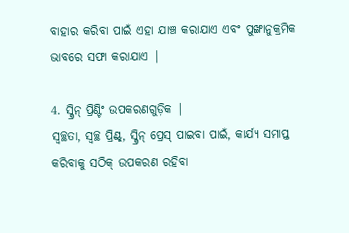ବାହାର କରିବା ପାଇଁ ଏହା ଯାଞ୍ଚ କରାଯାଏ ଏବଂ ପୁଙ୍ଖାନୁକ୍ରମିକ ଭାବରେ ସଫା କରାଯାଏ |

4. ସ୍କ୍ରିନ୍ ପ୍ରିଣ୍ଟିଂ ଉପକରଣଗୁଡ଼ିକ |
ସ୍ୱଚ୍ଛତା, ସ୍ୱଚ୍ଛ ପ୍ରିଣ୍ଟ୍, ସ୍କ୍ରିନ୍ ପ୍ରେସ୍ ପାଇବା ପାଇଁ, କାର୍ଯ୍ୟ ସମାପ୍ତ କରିବାକୁ ସଠିକ୍ ଉପକରଣ ରହିବା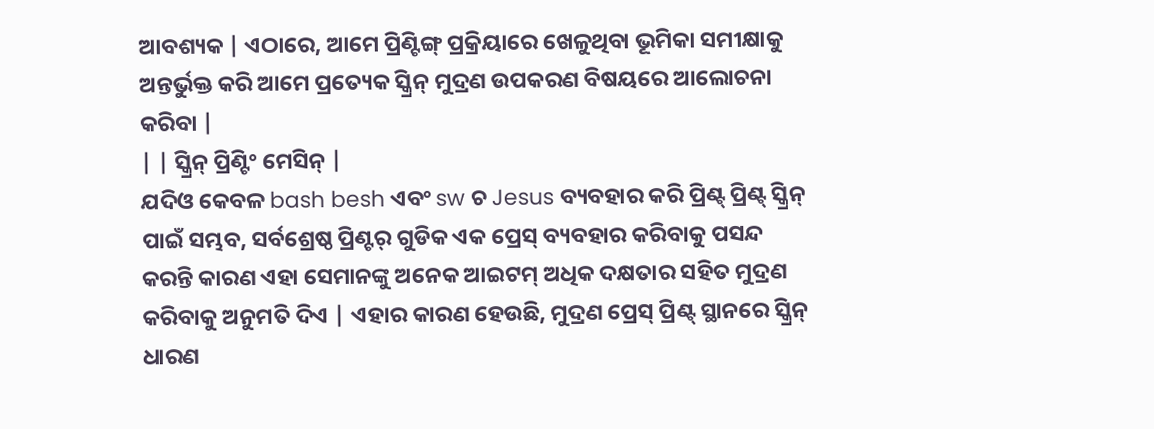ଆବଶ୍ୟକ | ଏଠାରେ, ଆମେ ପ୍ରିଣ୍ଟିଙ୍ଗ୍ ପ୍ରକ୍ରିୟାରେ ଖେଳୁଥିବା ଭୂମିକା ସମୀକ୍ଷାକୁ ଅନ୍ତର୍ଭୁକ୍ତ କରି ଆମେ ପ୍ରତ୍ୟେକ ସ୍କ୍ରିନ୍ ମୁଦ୍ରଣ ଉପକରଣ ବିଷୟରେ ଆଲୋଚନା କରିବା |
| | ସ୍କ୍ରିନ୍ ପ୍ରିଣ୍ଟିଂ ମେସିନ୍ |
ଯଦିଓ କେବଳ bash besh ଏବଂ sw ଚ Jesus ବ୍ୟବହାର କରି ପ୍ରିଣ୍ଟ୍ ପ୍ରିଣ୍ଟ୍ ସ୍କ୍ରିନ୍ ପାଇଁ ସମ୍ଭବ, ସର୍ବଶ୍ରେଷ୍ଠ ପ୍ରିଣ୍ଟର୍ ଗୁଡିକ ଏକ ପ୍ରେସ୍ ବ୍ୟବହାର କରିବାକୁ ପସନ୍ଦ କରନ୍ତି କାରଣ ଏହା ସେମାନଙ୍କୁ ଅନେକ ଆଇଟମ୍ ଅଧିକ ଦକ୍ଷତାର ସହିତ ମୁଦ୍ରଣ କରିବାକୁ ଅନୁମତି ଦିଏ | ଏହାର କାରଣ ହେଉଛି, ମୁଦ୍ରଣ ପ୍ରେସ୍ ପ୍ରିଣ୍ଟ୍ ସ୍ଥାନରେ ସ୍କ୍ରିନ୍ ଧାରଣ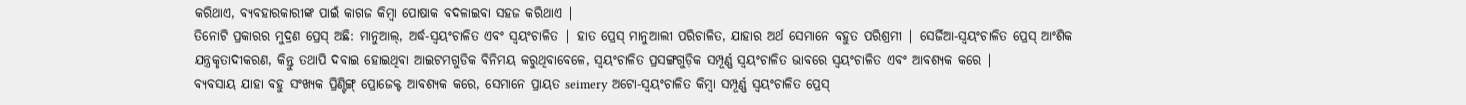କରିଥାଏ, ବ୍ୟବହାରକାରୀଙ୍କ ପାଇଁ କାଗଜ କିମ୍ବା ପୋଷାକ ବଦଳାଇବା ସହଜ କରିଥାଏ |
ତିନୋଟି ପ୍ରକାରର ମୁଦ୍ରଣ ପ୍ରେସ୍ ଅଛି: ମାନୁଆଲ୍, ଅର୍ଦ୍ଧ-ସ୍ୱୟଂଚାଳିତ ଏବଂ ସ୍ୱୟଂଚାଳିତ | ହାତ ପ୍ରେସ୍ ମାନୁଆଲୀ ପରିଚାଳିତ, ଯାହାର ଅର୍ଥ ସେମାନେ ବହୁତ ପରିଶ୍ରମୀ | ସେର୍ଜିଆ-ସ୍ୱୟଂଚାଳିତ ପ୍ରେସ୍ ଆଂଶିକ ଯନ୍ତ୍ରକୃତାଦୀକରଣ, କିନ୍ତୁ ତଥାପି ଦବାଇ ହୋଇଥିବା ଆଇଟମଗୁଡିକ ବିନିମୟ କରୁଥିବାବେଳେ, ସ୍ୱୟଂଚାଳିତ ପ୍ରସଙ୍ଗଗୁଡ଼ିକ ସମ୍ପୂର୍ଣ୍ଣ ସ୍ୱୟଂଚାଳିତ ଭାବରେ ସ୍ୱୟଂଚାଳିତ ଏବଂ ଆବଶ୍ୟକ କରେ |
ବ୍ୟବସାୟ ଯାହା ବହୁ ସଂଖ୍ୟକ ପ୍ରିଣ୍ଟିଙ୍ଗ୍ ପ୍ରୋଜେକ୍ଟ ଆବଶ୍ୟକ କରେ, ସେମାନେ ପ୍ରାୟତ seimery ଅଟୋ-ସ୍ୱୟଂଚାଳିତ କିମ୍ବା ସମ୍ପୂର୍ଣ୍ଣ ସ୍ୱୟଂଚାଳିତ ପ୍ରେସ୍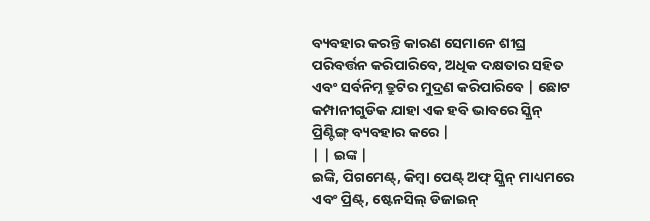ବ୍ୟବହାର କରନ୍ତି କାରଣ ସେମାନେ ଶୀଘ୍ର ପରିବର୍ତ୍ତନ କରିପାରିବେ, ଅଧିକ ଦକ୍ଷତାର ସହିତ ଏବଂ ସର୍ବନିମ୍ନ ତ୍ରୁଟିର ମୁଦ୍ରଣ କରିପାରିବେ | ଛୋଟ କମ୍ପାନୀଗୁଡିକ ଯାହା ଏକ ହବି ଭାବରେ ସ୍କ୍ରିନ୍ ପ୍ରିଣ୍ଟିଙ୍ଗ୍ ବ୍ୟବହାର କରେ |
| | ଇଙ୍କ |
ଇଙ୍କି, ପିଗମେଣ୍ଟ୍, କିମ୍ବା ପେଣ୍ଟ୍ ଅଫ୍ ସ୍କ୍ରିନ୍ ମାଧ୍ୟମରେ ଏବଂ ପ୍ରିଣ୍ଟ୍, ଷ୍ଟେନସିଲ୍ ଡିଜାଇନ୍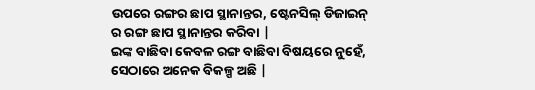ଉପରେ ରଙ୍ଗର ଛାପ ସ୍ଥାନାନ୍ତର, ଷ୍ଟେନସିଲ୍ ଡିଜାଇନ୍ ର ରଙ୍ଗ ଛାପ ସ୍ଥାନାନ୍ତର କରିବା |
ଇଙ୍କ ବାଛିବା କେବଳ ରଙ୍ଗ ବାଛିବା ବିଷୟରେ ନୁହେଁ, ସେଠାରେ ଅନେକ ବିକଳ୍ପ ଅଛି |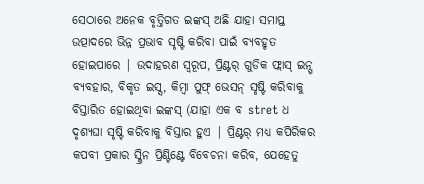ସେଠାରେ ଅନେକ ବୃତ୍ତିଗତ ଇଙ୍କସ୍ ଅଛି ଯାହା ସମାପ୍ତ ଉତ୍ପାଦରେ ଭିନ୍ନ ପ୍ରଭାବ ସୃଷ୍ଟି କରିବା ପାଇଁ ବ୍ୟବହୃତ ହୋଇପାରେ | ଉଦାହରଣ ସ୍ୱରୂପ, ପ୍ରିଣ୍ଟର୍ ଗୁଡିକ ଫ୍ଲାସ୍ ଇନ୍ସ୍ ବ୍ୟବହାର, ବିକୃତ ଇସ୍ସ, କିମ୍ବା ପୁଫ୍ ଭେସନ୍ ସୃଷ୍ଟି କରିବାକୁ ବିସ୍ତାରିତ ହୋଇଥିବା ଇଙ୍କସ୍ (ଯାହା ଏକ ବ stret ଧ ଦୃଶ୍ୟଘା ସୃଷ୍ଟି କରିବାକୁ ବିସ୍ତାର ହୁଏ | ପ୍ରିଣ୍ଟର୍ ମଧ୍ୟ କପିରିକର କପବୀ ପ୍ରକାର ସ୍କ୍ରିନ ପ୍ରିଣ୍ଟିଣ୍ଟେ ବିବେଚନା କରିବ, ଯେହେତୁ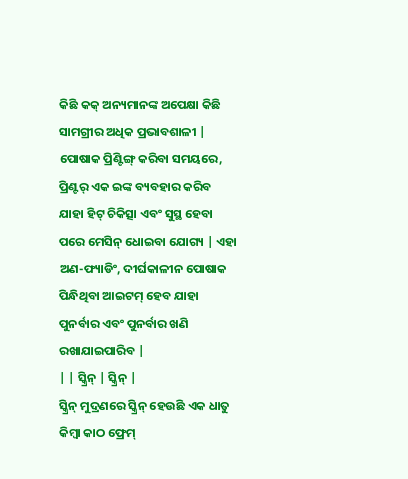କିଛି କକ୍ ଅନ୍ୟମାନଙ୍କ ଅପେକ୍ଷା କିଛି ସାମଗ୍ରୀର ଅଧିକ ପ୍ରଭାବଶାଳୀ |
ପୋଷାକ ପ୍ରିଣ୍ଟିଙ୍ଗ୍ କରିବା ସମୟରେ, ପ୍ରିଣ୍ଟର୍ ଏକ ଇଙ୍କ ବ୍ୟବହାର କରିବ ଯାହା ହିଟ୍ ଚିକିତ୍ସା ଏବଂ ସୁସ୍ଥ ହେବା ପରେ ମେସିନ୍ ଧୋଇବା ଯୋଗ୍ୟ | ଏହା ଅଣ-ଫ୍ୟାଡିଂ, ଦୀର୍ଘକାଳୀନ ପୋଷାକ ପିନ୍ଧିଥିବା ଆଇଟମ୍ ହେବ ଯାହା ପୁନର୍ବାର ଏବଂ ପୁନର୍ବାର ଖଣି ରଖାଯାଇପାରିବ |
| | ସ୍କ୍ରିନ୍ | ସ୍କ୍ରିନ୍ |
ସ୍କ୍ରିନ୍ ମୁଦ୍ରଣରେ ସ୍କ୍ରିନ୍ ହେଉଛି ଏକ ଧାତୁ କିମ୍ବା କାଠ ଫ୍ରେମ୍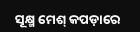ସୂକ୍ଷ୍ମ ମେଶ୍ କପଡ଼ାରେ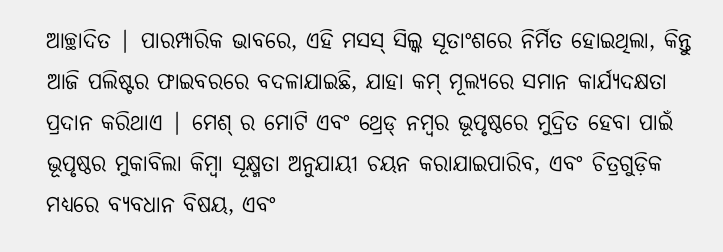ଆଚ୍ଛାଦିତ | ପାରମ୍ପାରିକ ଭାବରେ, ଏହି ମସସ୍ ସିଲ୍କ ସୂତାଂଶରେ ନିର୍ମିତ ହୋଇଥିଲା, କିନ୍ତୁ ଆଜି ପଲିଷ୍ଟର ଫାଇବରରେ ବଦଳାଯାଇଛି, ଯାହା କମ୍ ମୂଲ୍ୟରେ ସମାନ କାର୍ଯ୍ୟଦକ୍ଷତା ପ୍ରଦାନ କରିଥାଏ | ମେଶ୍ ର ମୋଟି ଏବଂ ଥ୍ରେଡ୍ ନମ୍ବର ଭୂପୃଷ୍ଠରେ ମୁଦ୍ରିତ ହେବା ପାଇଁ ଭୂପୃଷ୍ଠର ମୁକାବିଲା କିମ୍ବା ସୂକ୍ଷ୍ମତା ଅନୁଯାୟୀ ଚୟନ କରାଯାଇପାରିବ, ଏବଂ ଚିତ୍ରଗୁଡ଼ିକ ମଧ୍ୟରେ ବ୍ୟବଧାନ ବିଷୟ, ଏବଂ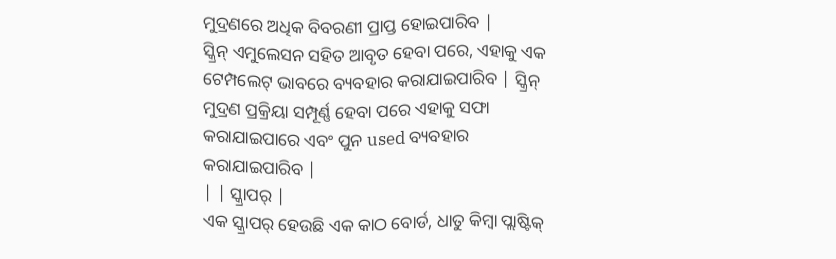ମୁଦ୍ରଣରେ ଅଧିକ ବିବରଣୀ ପ୍ରାପ୍ତ ହୋଇପାରିବ |
ସ୍କ୍ରିନ୍ ଏମୁଲେସନ ସହିତ ଆବୃତ ହେବା ପରେ, ଏହାକୁ ଏକ ଟେମ୍ପଲେଟ୍ ଭାବରେ ବ୍ୟବହାର କରାଯାଇପାରିବ | ସ୍କ୍ରିନ୍ ମୁଦ୍ରଣ ପ୍ରକ୍ରିୟା ସମ୍ପୂର୍ଣ୍ଣ ହେବା ପରେ ଏହାକୁ ସଫା କରାଯାଇପାରେ ଏବଂ ପୁନ used ବ୍ୟବହାର କରାଯାଇପାରିବ |
| | ସ୍କ୍ରାପର୍ |
ଏକ ସ୍କ୍ରାପର୍ ହେଉଛି ଏକ କାଠ ବୋର୍ଡ, ଧାତୁ କିମ୍ବା ପ୍ଲାଷ୍ଟିକ୍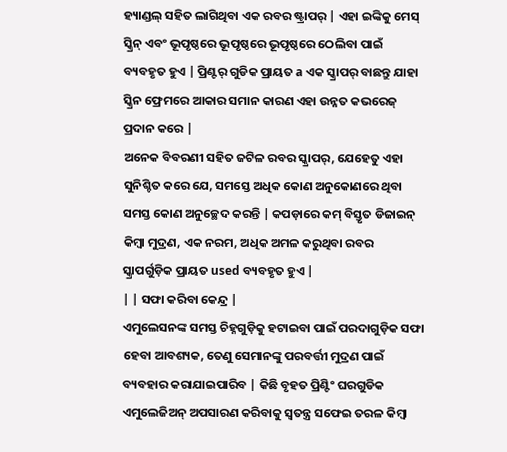ହ୍ୟାଣ୍ଡଲ୍ ସହିତ ଲାଗିଥିବା ଏକ ରବର ଷ୍ଟ୍ରାପର୍ | ଏହା ଇଙ୍କିକୁ ମେସ୍ ସ୍କ୍ରିନ୍ ଏବଂ ଭୂପୃଷ୍ଠରେ ଭୂପୃଷ୍ଠରେ ଭୂପୃଷ୍ଠରେ ଠେଲିବା ପାଇଁ ବ୍ୟବହୃତ ହୁଏ | ପ୍ରିଣ୍ଟର୍ ଗୁଡିକ ପ୍ରାୟତ a ଏକ ସ୍କ୍ରାପର୍ ବାଛନ୍ତୁ ଯାହା ସ୍କ୍ରିନ ଫ୍ରେମରେ ଆକାର ସମାନ କାରଣ ଏହା ଉନ୍ନତ କଭରେଜ୍ ପ୍ରଦାନ କରେ |
ଅନେକ ବିବରଣୀ ସହିତ ଜଟିଳ ରବର ସ୍କ୍ରାପର୍, ଯେହେତୁ ଏହା ସୁନିଶ୍ଚିତ କରେ ଯେ, ସମସ୍ତେ ଅଧିକ କୋଣ ଅନୁକୋଣରେ ଥିବା ସମସ୍ତ କୋଣ ଅନୁଚ୍ଛେଦ କରନ୍ତି | କପଡ଼ାରେ କମ୍ ବିସ୍ତୃତ ଡିଜାଇନ୍ କିମ୍ବା ମୁଦ୍ରଣ, ଏକ ନରମ, ଅଧିକ ଅମଳ କରୁଥିବା ରବର ସ୍କ୍ରାପର୍ଗୁଡ଼ିକ ପ୍ରାୟତ used ବ୍ୟବହୃତ ହୁଏ |
| | ସଫା କରିବା କେନ୍ଦ୍ର |
ଏମୁଲେସନଙ୍କ ସମସ୍ତ ଚିହ୍ନଗୁଡ଼ିକୁ ହଟାଇବା ପାଇଁ ପରଦାଗୁଡ଼ିକ ସଫା ହେବା ଆବଶ୍ୟକ, ତେଣୁ ସେମାନଙ୍କୁ ପରବର୍ତ୍ତୀ ମୁଦ୍ରଣ ପାଇଁ ବ୍ୟବହାର କରାଯାଇପାରିବ | କିଛି ବୃହତ ପ୍ରିଣ୍ଟିଂ ଘରଗୁଡିକ ଏମୁଲେଜିଅନ୍ ଅପସାରଣ କରିବାକୁ ସ୍ୱତନ୍ତ୍ର ସଫେଇ ତରଳ କିମ୍ବା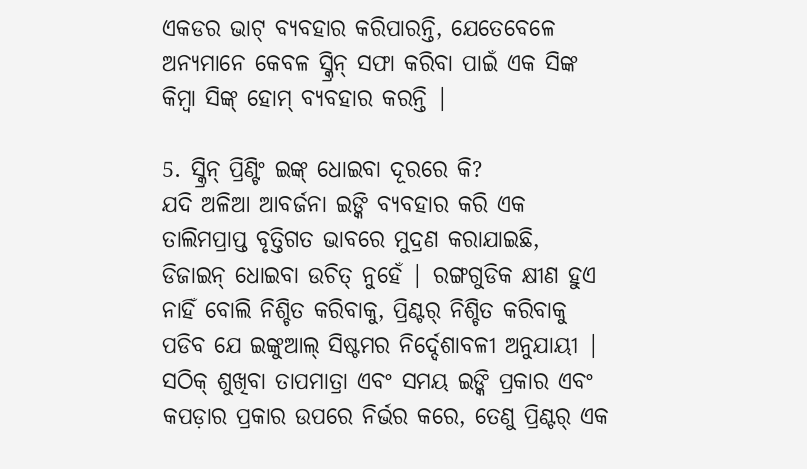ଏକଡର ଭାଟ୍ ବ୍ୟବହାର କରିପାରନ୍ତି, ଯେତେବେଳେ ଅନ୍ୟମାନେ କେବଳ ସ୍କ୍ରିନ୍ ସଫା କରିବା ପାଇଁ ଏକ ସିଙ୍କ କିମ୍ବା ସିଙ୍କ୍ ହୋମ୍ ବ୍ୟବହାର କରନ୍ତି |

5. ସ୍କ୍ରିନ୍ ପ୍ରିଣ୍ଟିଂ ଇଙ୍କ୍ ଧୋଇବା ଦୂରରେ କି?
ଯଦି ଅଳିଆ ଆବର୍ଜନା ଇଙ୍କି ବ୍ୟବହାର କରି ଏକ ତାଲିମପ୍ରାପ୍ତ ବୃତ୍ତିଗତ ଭାବରେ ମୁଦ୍ରଣ କରାଯାଇଛି, ଡିଜାଇନ୍ ଧୋଇବା ଉଚିତ୍ ନୁହେଁ | ରଙ୍ଗଗୁଡିକ କ୍ଷୀଣ ହୁଏ ନାହିଁ ବୋଲି ନିଶ୍ଚିତ କରିବାକୁ, ପ୍ରିଣ୍ଟର୍ ନିଶ୍ଚିତ କରିବାକୁ ପଡିବ ଯେ ଇଙ୍କୁଆଲ୍ ସିଷ୍ଟମର ନିର୍ଦ୍ଦେଶାବଳୀ ଅନୁଯାୟୀ | ସଠିକ୍ ଶୁଖିବା ତାପମାତ୍ରା ଏବଂ ସମୟ ଇଙ୍କି ପ୍ରକାର ଏବଂ କପଡ଼ାର ପ୍ରକାର ଉପରେ ନିର୍ଭର କରେ, ତେଣୁ ପ୍ରିଣ୍ଟର୍ ଏକ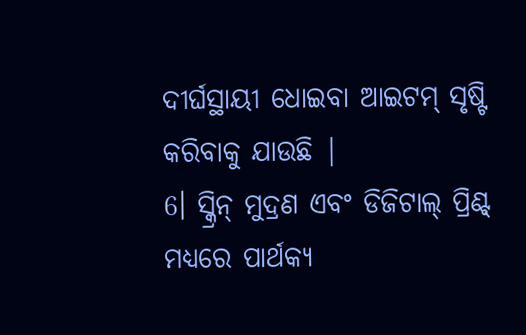ଦୀର୍ଘସ୍ଥାୟୀ ଧୋଇବା ଆଇଟମ୍ ସୃଷ୍ଟି କରିବାକୁ ଯାଉଛି |
6। ସ୍କ୍ରିନ୍ ମୁଦ୍ରଣ ଏବଂ ଡିଜିଟାଲ୍ ପ୍ରିଣ୍ଟ୍ ମଧ୍ୟରେ ପାର୍ଥକ୍ୟ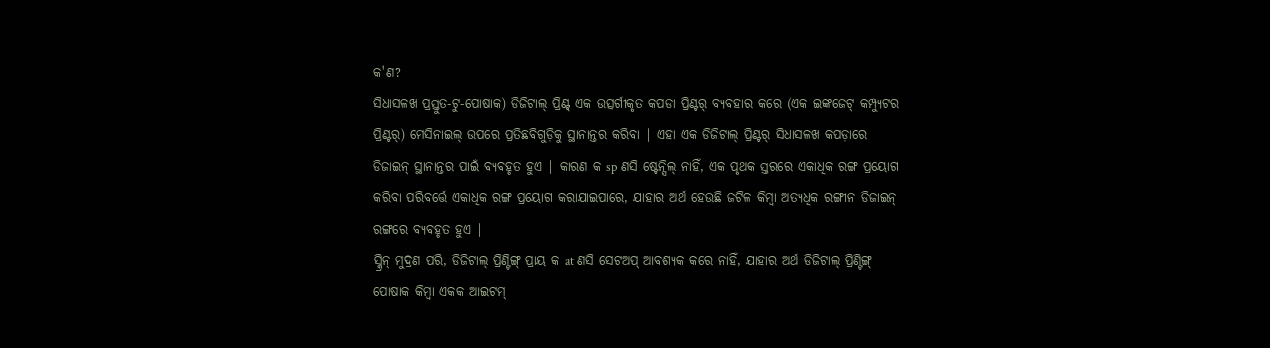କ'ଣ?
ସିଧାସଳଖ ପ୍ରସ୍ତୁତ-ଟୁ-ପୋଷାକ) ଡିଜିଟାଲ୍ ପ୍ରିଣ୍ଟ୍ ଏକ ଉତ୍ସର୍ଗୀକୃତ କପଡା ପ୍ରିଣ୍ଟର୍ ବ୍ୟବହାର କରେ (ଏକ ଇଙ୍କଜେଟ୍ କମ୍ପ୍ୟୁଟର ପ୍ରିଣ୍ଟର୍) ମେସିନାଇଲ୍ ଉପରେ ପ୍ରତିଛବିଗୁଡ଼ିକୁ ସ୍ଥାନାନ୍ତର କରିବା | ଏହା ଏକ ଡିଜିଟାଲ୍ ପ୍ରିଣ୍ଟର୍ ସିଧାସଳଖ କପଡ଼ାରେ ଡିଜାଇନ୍ ସ୍ଥାନାନ୍ତର ପାଇଁ ବ୍ୟବହୃତ ହୁଏ | କାରଣ କ sp ଣସି ଷ୍ଟେନ୍ସିଲ୍ ନାହିଁ, ଏକ ପୃଥକ ସ୍ତରରେ ଏକାଧିକ ରଙ୍ଗ ପ୍ରୟୋଗ କରିବା ପରିବର୍ତ୍ତେ ଏକାଧିକ ରଙ୍ଗ ପ୍ରୟୋଗ କରାଯାଇପାରେ, ଯାହାର ଅର୍ଥ ହେଉଛି ଜଟିଳ କିମ୍ବା ଅତ୍ୟଧିକ ରଙ୍ଗୀନ ଡିଜାଇନ୍ ରଙ୍ଗରେ ବ୍ୟବହୃତ ହୁଏ |
ସ୍କ୍ରିନ୍ ମୁଦ୍ରଣ ପରି, ଡିଜିଟାଲ୍ ପ୍ରିଣ୍ଟିଙ୍ଗ୍ ପ୍ରାୟ କ at ଣସି ସେଟଅପ୍ ଆବଶ୍ୟକ କରେ ନାହିଁ, ଯାହାର ଅର୍ଥ ଡିଜିଟାଲ୍ ପ୍ରିଣ୍ଟିଙ୍ଗ୍ ପୋଷାକ କିମ୍ବା ଏକକ ଆଇଟମ୍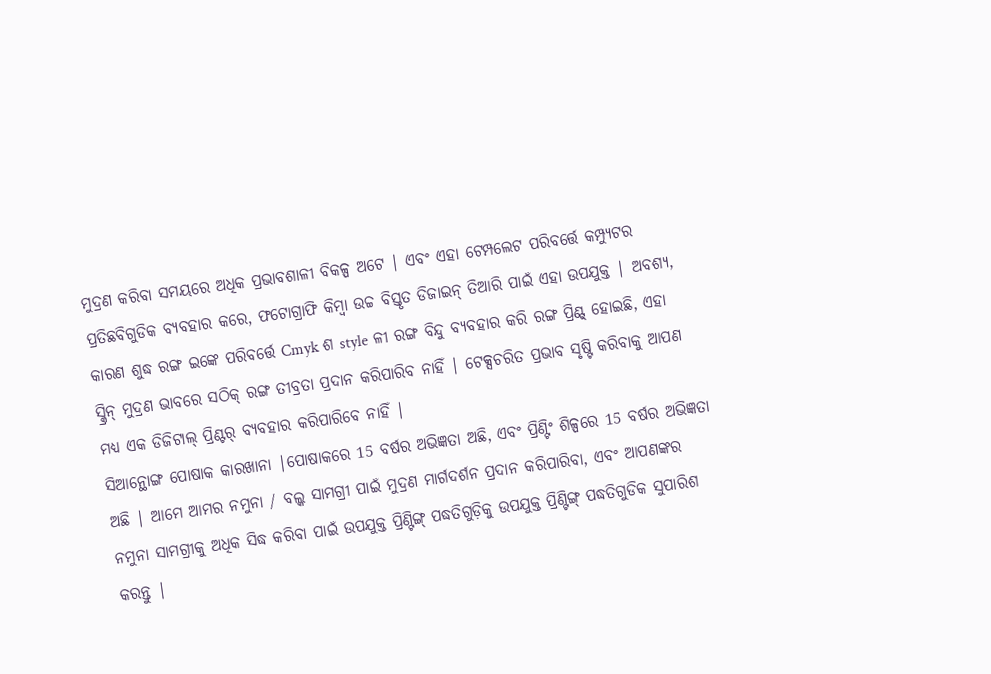ମୁଦ୍ରଣ କରିବା ସମୟରେ ଅଧିକ ପ୍ରଭାବଶାଳୀ ବିକଳ୍ପ ଅଟେ | ଏବଂ ଏହା ଟେମ୍ପଲେଟ ପରିବର୍ତ୍ତେ କମ୍ପ୍ୟୁଟର ପ୍ରତିଛବିଗୁଡିକ ବ୍ୟବହାର କରେ, ଫଟୋଗ୍ରାଫି କିମ୍ବା ଉଚ୍ଚ ବିସ୍ତୃତ ଡିଜାଇନ୍ ତିଆରି ପାଇଁ ଏହା ଉପଯୁକ୍ତ | ଅବଶ୍ୟ, କାରଣ ଶୁଦ୍ଧ ରଙ୍ଗ ଇଙ୍କେ ପରିବର୍ତ୍ତେ Cmyk ଶ style ଳୀ ରଙ୍ଗ ବିନ୍ଦୁ ବ୍ୟବହାର କରି ରଙ୍ଗ ପ୍ରିଣ୍ଟ୍ ହୋଇଛି, ଏହା ସ୍କ୍ରିନ୍ ମୁଦ୍ରଣ ଭାବରେ ସଠିକ୍ ରଙ୍ଗ ତୀବ୍ରତା ପ୍ରଦାନ କରିପାରିବ ନାହିଁ | ଟେକ୍ସଚରିତ ପ୍ରଭାବ ସୃଷ୍ଟି କରିବାକୁ ଆପଣ ମଧ୍ୟ ଏକ ଡିଜିଟାଲ୍ ପ୍ରିଣ୍ଟର୍ ବ୍ୟବହାର କରିପାରିବେ ନାହିଁ |
ସିଆନ୍ଥୋଙ୍ଗ ପୋଷାକ କାରଖାନା |ପୋଷାକରେ 15 ବର୍ଷର ଅଭିଜ୍ଞତା ଅଛି, ଏବଂ ପ୍ରିଣ୍ଟିଂ ଶିଳ୍ପରେ 15 ବର୍ଷର ଅଭିଜ୍ଞତା ଅଛି | ଆମେ ଆମର ନମୁନା / ବଲ୍କ ସାମଗ୍ରୀ ପାଇଁ ମୁଦ୍ରଣ ମାର୍ଗଦର୍ଶନ ପ୍ରଦାନ କରିପାରିବା, ଏବଂ ଆପଣଙ୍କର ନମୁନା ସାମଗ୍ରୀକୁ ଅଧିକ ସିଦ୍ଧ କରିବା ପାଇଁ ଉପଯୁକ୍ତ ପ୍ରିଣ୍ଟିଙ୍ଗ୍ ପଦ୍ଧତିଗୁଡ଼ିକୁ ଉପଯୁକ୍ତ ପ୍ରିଣ୍ଟିଙ୍ଗ୍ ପଦ୍ଧତିଗୁଡିକ ସୁପାରିଶ କରନ୍ତୁ |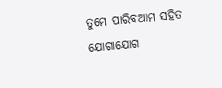ତୁମେ ପାରିବଆମ ସହିତ ଯୋଗାଯୋଗ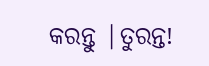କରନ୍ତୁ |ତୁରନ୍ତ!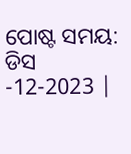ପୋଷ୍ଟ ସମୟ: ଡିସ -12-2023 |